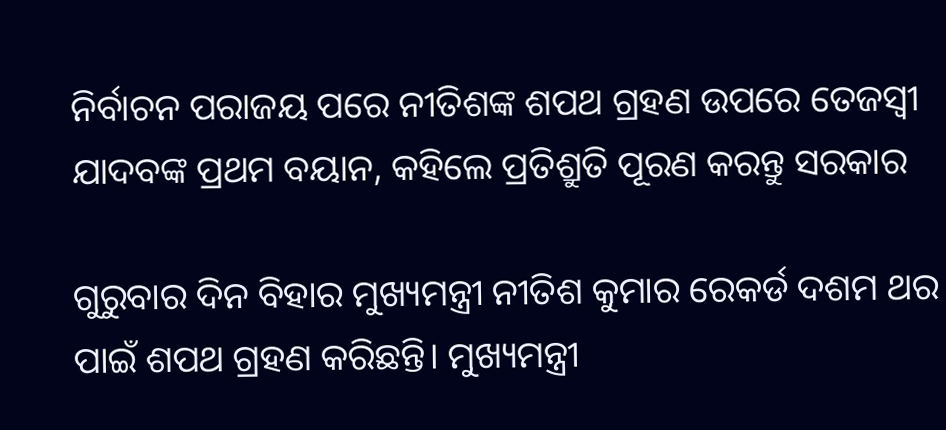ନିର୍ବାଚନ ପରାଜୟ ପରେ ନୀତିଶଙ୍କ ଶପଥ ଗ୍ରହଣ ଉପରେ ତେଜସ୍ୱୀ ଯାଦବଙ୍କ ପ୍ରଥମ ବୟାନ, କହିଲେ ପ୍ରତିଶ୍ରୁତି ପୂରଣ କରନ୍ତୁ ସରକାର

ଗୁରୁବାର ଦିନ ବିହାର ମୁଖ୍ୟମନ୍ତ୍ରୀ ନୀତିଶ କୁମାର ରେକର୍ଡ ଦଶମ ଥର ପାଇଁ ଶପଥ ଗ୍ରହଣ କରିଛନ୍ତି। ମୁଖ୍ୟମନ୍ତ୍ରୀ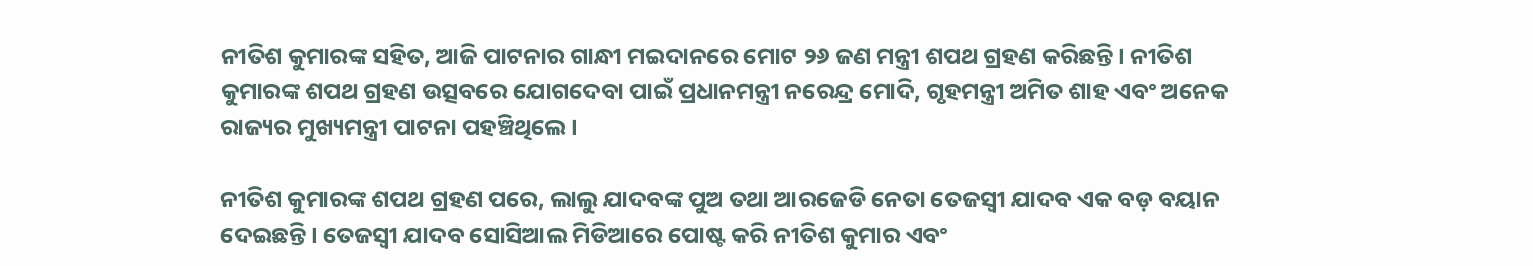ନୀତିଶ କୁମାରଙ୍କ ସହିତ, ଆଜି ପାଟନାର ଗାନ୍ଧୀ ମଇଦାନରେ ମୋଟ ୨୬ ଜଣ ମନ୍ତ୍ରୀ ଶପଥ ଗ୍ରହଣ କରିଛନ୍ତି। ନୀତିଶ କୁମାରଙ୍କ ଶପଥ ଗ୍ରହଣ ଉତ୍ସବରେ ଯୋଗଦେବା ପାଇଁ ପ୍ରଧାନମନ୍ତ୍ରୀ ନରେନ୍ଦ୍ର ମୋଦି, ଗୃହମନ୍ତ୍ରୀ ଅମିତ ଶାହ ଏବଂ ଅନେକ ରାଜ୍ୟର ମୁଖ୍ୟମନ୍ତ୍ରୀ ପାଟନା ପହଞ୍ଚିଥିଲେ।

ନୀତିଶ କୁମାରଙ୍କ ଶପଥ ଗ୍ରହଣ ପରେ, ଲାଲୁ ଯାଦବଙ୍କ ପୁଅ ତଥା ଆରଜେଡି ନେତା ତେଜସ୍ୱୀ ଯାଦବ ଏକ ବଡ଼ ବୟାନ ଦେଇଛନ୍ତି। ତେଜସ୍ୱୀ ଯାଦବ ସୋସିଆଲ ମିଡିଆରେ ପୋଷ୍ଟ କରି ନୀତିଶ କୁମାର ଏବଂ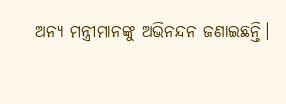ଅନ୍ୟ ମନ୍ତ୍ରୀମାନଙ୍କୁ ଅଭିନନ୍ଦନ ଜଣାଇଛନ୍ତି।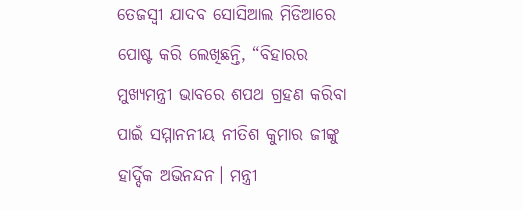ତେଜସ୍ୱୀ ଯାଦବ ସୋସିଆଲ ମିଡିଆରେ ପୋଷ୍ଟ କରି ଲେଖିଛନ୍ତି, “ବିହାରର ମୁଖ୍ୟମନ୍ତ୍ରୀ ଭାବରେ ଶପଥ ଗ୍ରହଣ କରିବା ପାଇଁ ସମ୍ମାନନୀୟ ନୀତିଶ କୁମାର ଜୀଙ୍କୁ ହାର୍ଦ୍ଦିକ ଅଭିନନ୍ଦନ। ମନ୍ତ୍ରୀ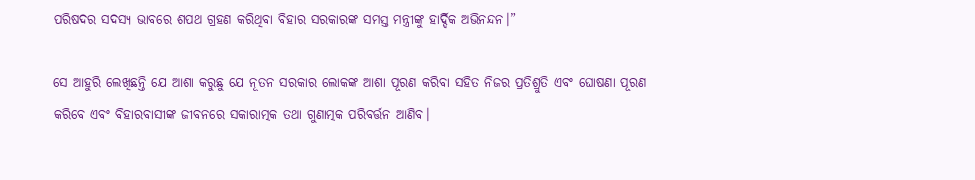ପରିଷଦର ସଦସ୍ୟ ଭାବରେ ଶପଥ ଗ୍ରହଣ କରିଥିବା ବିହାର ସରକାରଙ୍କ ସମସ୍ତ ମନ୍ତ୍ରୀଙ୍କୁ ହାର୍ଦ୍ଦିକ ଅଭିନନ୍ଦନ।”

ସେ ଆହୁରି ଲେଖିଛନ୍ତି ଯେ ଆଶା କରୁଛୁ ଯେ ନୂତନ ସରକାର ଲୋକଙ୍କ ଆଶା ପୂରଣ କରିବା ସହିତ ନିଜର ପ୍ରତିଶ୍ରୁତି ଏବଂ ଘୋଷଣା ପୂରଣ କରିବେ ଏବଂ ବିହାରବାସୀଙ୍କ ଜୀବନରେ ସକାରାତ୍ମକ ତଥା ଗୁଣାତ୍ମକ ପରିବର୍ତ୍ତନ ଆଣିବ।